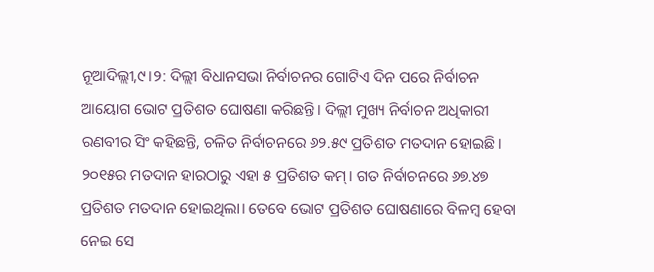ନୂଆଦିଲ୍ଲୀ,୯।୨: ଦିଲ୍ଲୀ ବିଧାନସଭା ନିର୍ବାଚନର ଗୋଟିଏ ଦିନ ପରେ ନିର୍ବାଚନ ଆୟୋଗ ଭୋଟ ପ୍ରତିଶତ ଘୋଷଣା କରିଛନ୍ତି। ଦିଲ୍ଲୀ ମୁଖ୍ୟ ନିର୍ବାଚନ ଅଧିକାରୀ ରଣବୀର ସିଂ କହିଛନ୍ତି, ଚଳିତ ନିର୍ବାଚନରେ ୬୨.୫୯ ପ୍ରତିଶତ ମତଦାନ ହୋଇଛି। ୨୦୧୫ର ମତଦାନ ହାରଠାରୁ ଏହା ୫ ପ୍ରତିଶତ କମ୍। ଗତ ନିର୍ବାଚନରେ ୬୭.୪୭ ପ୍ରତିଶତ ମତଦାନ ହୋଇଥିଲା। ତେବେ ଭୋଟ ପ୍ରତିଶତ ଘୋଷଣାରେ ବିଳମ୍ବ ହେବା ନେଇ ସେ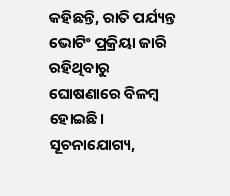କହିଛନ୍ତି, ରାତି ପର୍ଯ୍ୟନ୍ତ ଭୋଟିଂ ପ୍ରକ୍ରିୟା ଜାରି ରହିଥିବାରୁ ଘୋଷଣାରେ ବିଳମ୍ବ ହୋଇଛି। ସୂଚନାଯୋଗ୍ୟ,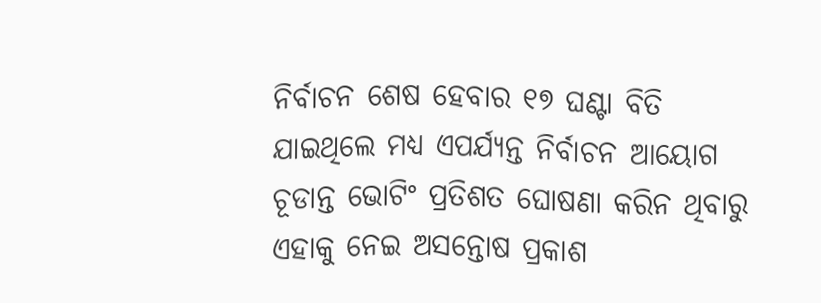ନିର୍ବାଚନ ଶେଷ ହେବାର ୧୭ ଘଣ୍ଟା ବିତି ଯାଇଥିଲେ ମଧ୍ୟ ଏପର୍ଯ୍ୟନ୍ତ ନିର୍ବାଚନ ଆୟୋଗ ଚୂଡାନ୍ତ ଭୋଟିଂ ପ୍ରତିଶତ ଘୋଷଣା କରିନ ଥିବାରୁ ଏହାକୁ ନେଇ ଅସନ୍ତୋଷ ପ୍ରକାଶ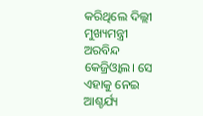କରିଥିଲେ ଦିଲ୍ଲୀ ମୁଖ୍ୟମନ୍ତ୍ରୀ ଅରବିନ୍ଦ କେଜ୍ରିଓ୍ବାଲ। ସେ ଏହାକୁ ନେଇ ଆଶ୍ଚର୍ଯ୍ୟ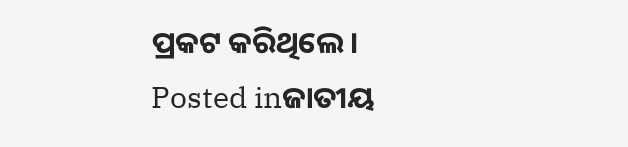ପ୍ରକଟ କରିଥିଲେ।
Posted inଜାତୀୟ